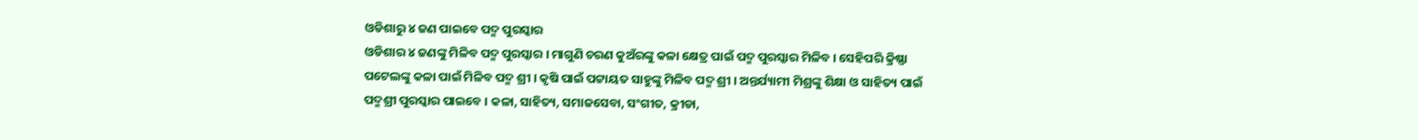ଓଡିଶାରୁ ୪ ଜଣ ପାଇବେ ପଦ୍ମ ପୁରସ୍କାର
ଓଡିଶାର ୪ ଜଣଙ୍କୁ ମିଳିବ ପଦ୍ମ ପୁରସ୍କାର । ମାଗୁଣି ଚରଣ କୁଅଁରଙ୍କୁ କଳା କ୍ଷେତ୍ର ପାଇଁ ପଦ୍ମ ପୁରସ୍କାର ମିଳିବ । ସେହିପରି କ୍ରିଷ୍ଣା ପଟେଲଙ୍କୁ କଳା ପାଇଁ ମିଳିବ ପଦ୍ମ ଶ୍ରୀ । କୃଷି ପାଇଁ ପଟ୍ଟାୟତ ସାହୁଙ୍କୁ ମିଳିବ ପଦ୍ମ ଶ୍ରୀ । ଅନ୍ତର୍ଯ୍ୟାମୀ ମିଶ୍ରଙ୍କୁ ଶିକ୍ଷା ଓ ସାହିତ୍ୟ ପାଇଁ ପଦ୍ମଶ୍ରୀ ପୁରସ୍କାର ପାଇବେ । କଳା, ସାହିତ୍ୟ, ସମାଜସେବା, ସଂଗୀତ, କ୍ରୀଡା,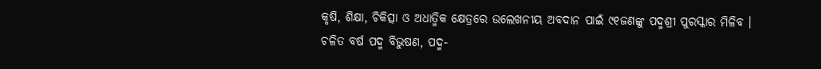କୃଷି, ଶିକ୍ଷା, ଚିକିତ୍ସା ଓ ଅଧାତ୍ମିକ କ୍ଷେତ୍ରରେ ଉଲେଖନୀୟ ଅବଦାନ ପାଇଁ ୯୧ଜଣଙ୍କୁ ପଦ୍ମଶ୍ରୀ ପୁରସ୍କାର ମିଳିବ ।
ଚଳିତ ବର୍ଷ ପଦ୍ମ ବିଭୁଷଣ, ପଦ୍ମ-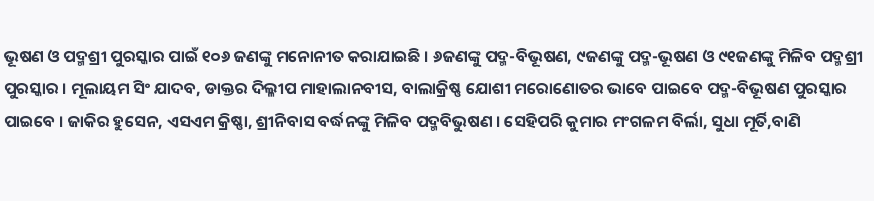ଭୂଷଣ ଓ ପଦ୍ମଶ୍ରୀ ପୁରସ୍କାର ପାଇଁ ୧୦୬ ଜଣଙ୍କୁ ମନୋନୀତ କରାଯାଇଛି । ୬ଜଣଙ୍କୁ ପଦ୍ମ-ବିଭୂଷଣ, ୯ଜଣଙ୍କୁ ପଦ୍ମ-ଭୂଷଣ ଓ ୯୧ଜଣଙ୍କୁ ମିଳିବ ପଦ୍ମଶ୍ରୀ ପୁରସ୍କାର । ମୂଲାୟମ ସିଂ ଯାଦବ, ଡାକ୍ତର ଦିଲ୍ଳୀପ ମାହାଲାନବୀସ, ବାଲାକ୍ରିଷ୍ଣ ଯୋଶୀ ମରୋଣୋତର ଭାବେ ପାଇବେ ପଦ୍ମ-ବିଭୂଷଣ ପୁରସ୍କାର ପାଇବେ । ଜାକିର ହୁସେନ, ଏସଏମ କ୍ରିଷ୍ଣା, ଶ୍ରୀନିବାସ ବର୍ଦ୍ଧନଙ୍କୁ ମିଳିବ ପଦ୍ମବିଭୁଷଣ । ସେହିପରି କୁମାର ମଂଗଳମ ବିର୍ଲା, ସୁଧା ମୂର୍ତି,ବାଣି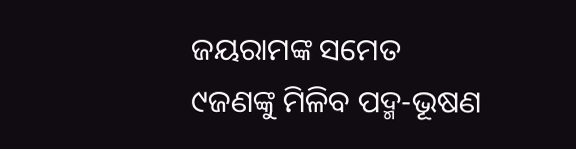ଜୟରାମଙ୍କ ସମେତ ୯ଜଣଙ୍କୁ ମିଳିବ ପଦ୍ମ-ଭୂଷଣ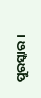ପୁରସ୍କାର ।